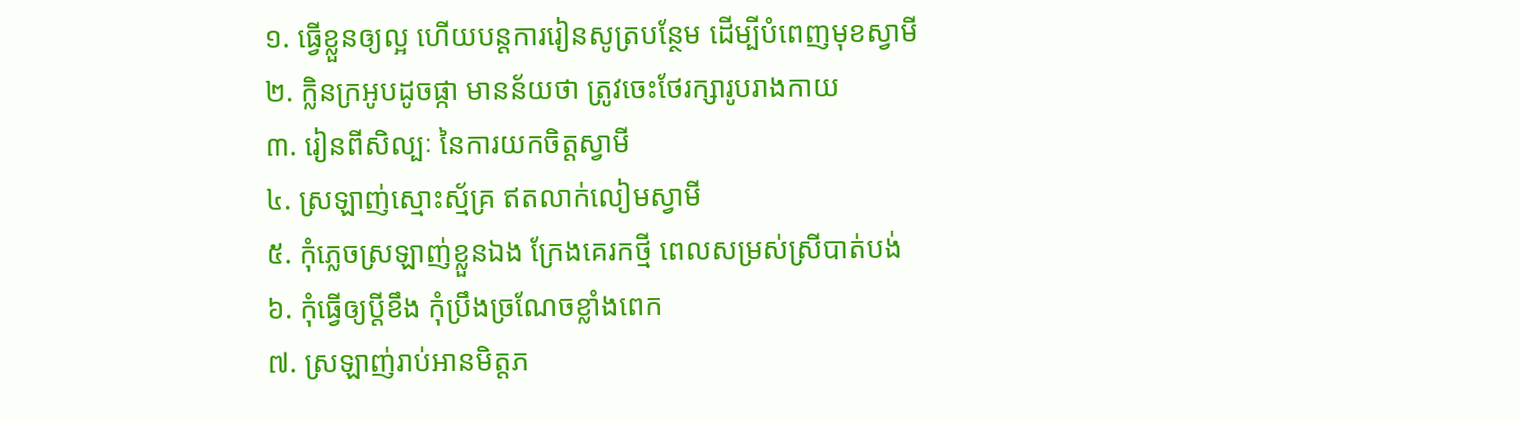១. ធ្វើខ្លួនឲ្យល្អ ហើយបន្តការរៀនសូត្របន្ថែម ដើម្បីបំពេញមុខស្វាមី
២. ក្លិនក្រអូបដូចផ្កា មានន័យថា ត្រូវចេះថែរក្សារូបរាងកាយ
៣. រៀនពីសិល្បៈ នៃការយកចិត្តស្វាមី
៤. ស្រឡាញ់ស្មោះស្ម័គ្រ ឥតលាក់លៀមស្វាមី
៥. កុំភ្លេចស្រឡាញ់ខ្លួនឯង ក្រែងគេរកថ្មី ពេលសម្រស់ស្រីបាត់បង់
៦. កុំធ្វើឲ្យប្តីខឹង កុំប្រឹងច្រណែចខ្លាំងពេក
៧. ស្រឡាញ់រាប់អានមិត្តភ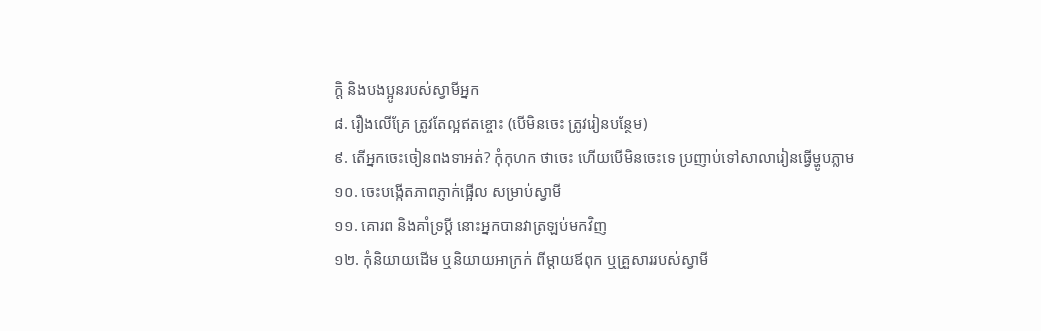ក្តិ និងបងប្អូនរបស់ស្វាមីអ្នក
៨. រឿងលើគ្រែ ត្រូវតែល្អឥតខ្ចោះ (បើមិនចេះ ត្រូវរៀនបន្ថែម)
៩. តើអ្នកចេះចៀនពងទាអត់? កុំកុហក ថាចេះ ហើយបើមិនចេះទេ ប្រញាប់ទៅសាលារៀនធ្វើម្ហូបភ្លាម
១០. ចេះបង្កើតភាពភ្ញាក់ផ្អើល សម្រាប់ស្វាមី
១១. គោរព និងគាំទ្រប្តី នោះអ្នកបានវាត្រឡប់មកវិញ
១២. កុំនិយាយដើម ឬនិយាយអាក្រក់ ពីម្តាយឪពុក ឬគ្រួសាររបស់ស្វាមី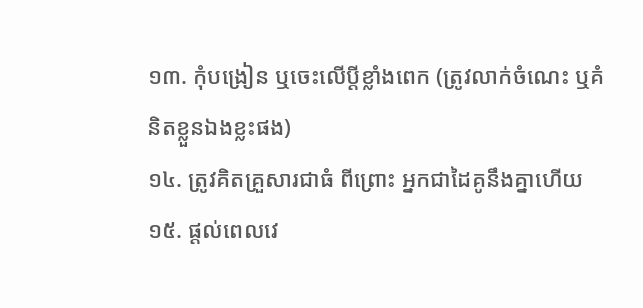១៣. កុំបង្រៀន ឬចេះលើប្តីខ្លាំងពេក (ត្រូវលាក់ចំណេះ ឬគំនិតខ្លួនឯងខ្លះផង)
១៤. ត្រូវគិតគ្រួសារជាធំ ពីព្រោះ អ្នកជាដៃគូនឹងគ្នាហើយ
១៥. ផ្តល់ពេលវេ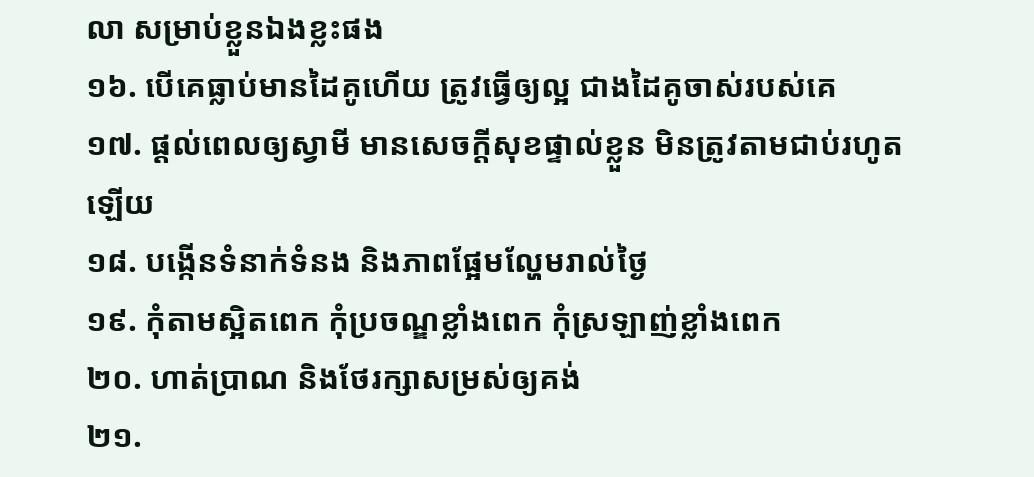លា សម្រាប់ខ្លួនឯងខ្លះផង
១៦. បើគេធ្លាប់មានដៃគូហើយ ត្រូវធ្វើឲ្យល្អ ជាងដៃគូចាស់របស់គេ
១៧. ផ្តល់ពេលឲ្យស្វាមី មានសេចក្តីសុខផ្ទាល់ខ្លួន មិនត្រូវតាមជាប់រហូតឡើយ
១៨. បង្កើនទំនាក់ទំនង និងភាពផ្អែមល្ហែមរាល់ថ្ងៃ
១៩. កុំតាមស្អិតពេក កុំប្រចណ្ឌខ្លាំងពេក កុំស្រឡាញ់ខ្លាំងពេក
២០. ហាត់ប្រាណ និងថែរក្សាសម្រស់ឲ្យគង់
២១.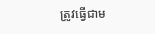ត្រូវធ្វើជាម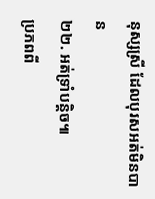នុស្សស្រី ដែលបុរសអត់មិនបាន
២២. អត់ទ្រាំបន្តិច៕
ប្រភពពី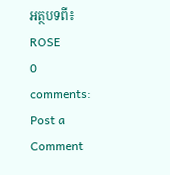អត្ថបទពី៖ ROSE
0 comments:
Post a Comment